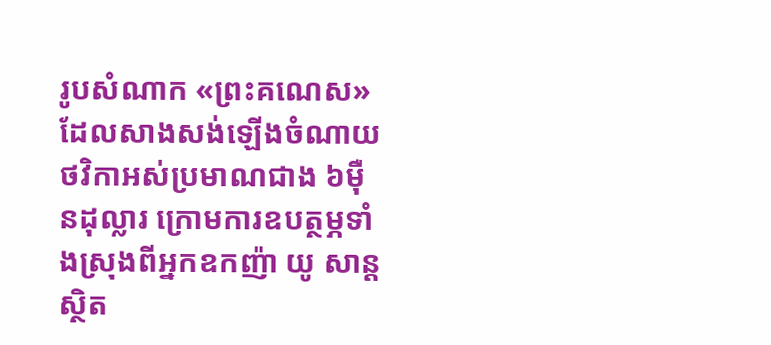រូបសំណាក «ព្រះគណេស» ដែលសាងសង់ឡើងចំណាយថវិកាអស់ប្រមាណជាង ៦ម៉ឺនដុល្លារ ក្រោមការឧបត្ថម្ភទាំងស្រុងពីអ្នកឧកញ៉ា យូ សាន្ត ស្ថិត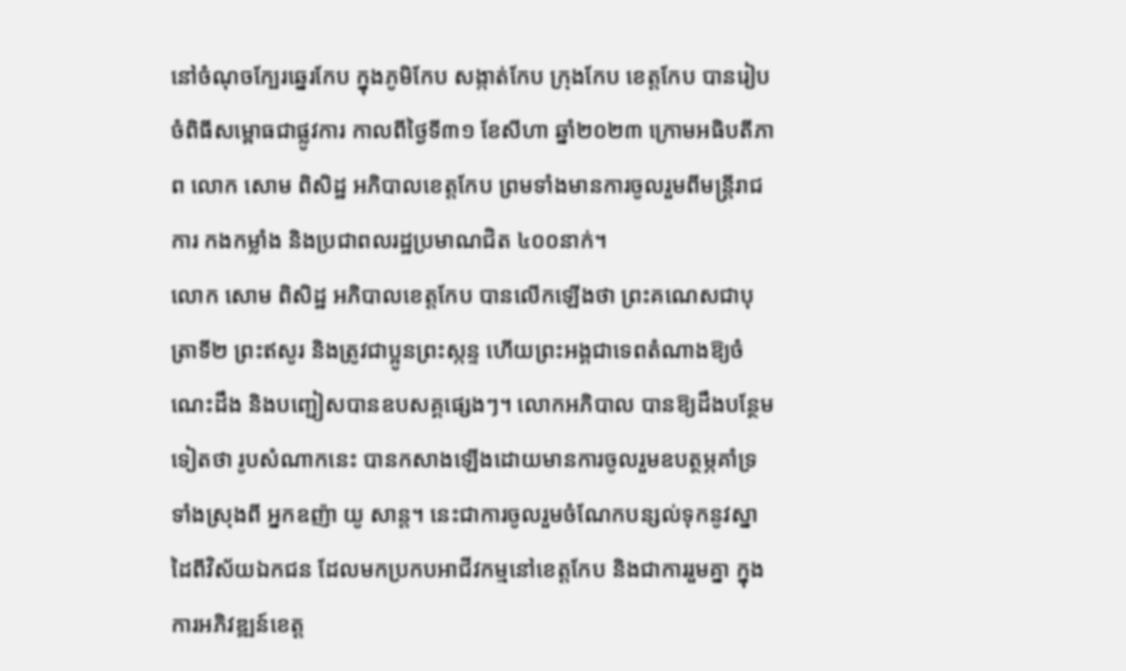នៅចំណុចក្បែរឆ្នេរកែប ក្នុងភូមិកែប សង្កាត់កែប ក្រុងកែប ខេត្តកែប បានរៀបចំពិធីសម្ពោធជាផ្លូវការ កាលពីថ្ងៃទី៣១ ខែសីហា ឆ្នាំ២០២៣ ក្រោមអធិបតីភាព លោក សោម ពិសិដ្ឋ អភិបាលខេត្តកែប ព្រមទាំងមានការចូលរួមពីមន្ត្រីរាជការ កងកម្លាំង និងប្រជាពលរដ្ឋប្រមាណជិត ៤០០នាក់។
លោក សោម ពិសិដ្ឋ អភិបាលខេត្តកែប បានលើកឡើងថា ព្រះគណេសជាបុត្រាទី២ ព្រះឥសូរ និងត្រូវជាប្អូនព្រះស្កន្ទ ហើយព្រះអង្គជាទេពតំណាងឱ្យចំណេះដឹង និងបញ្ជៀសបានឧបសគ្គផ្សេងៗ។ លោកអភិបាល បានឱ្យដឹងបន្ថែមទៀតថា រូបសំណាកនេះ បានកសាងឡើងដោយមានការចូលរួមឧបត្ថម្ភគាំទ្រទាំងស្រុងពី អ្នកឧញ៉ា យូ សាន្ត។ នេះជាការចូលរួមចំណែកបន្សល់ទុកនូវស្នាដៃពីវិស័យឯកជន ដែលមកប្រកបអាជីវកម្មនៅខេត្តកែប និងជាការរួមគ្នា ក្នុងការអភិវឌ្ឍន៍ខេត្ត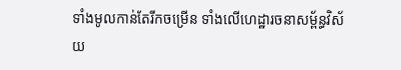ទាំងមូលកាន់តែរីកចម្រើន ទាំងលើហេដ្ឋារចនាសម្ព័ន្ធវិស័យ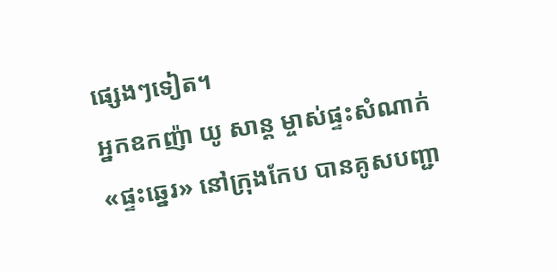ផ្សេងៗទៀត។
អ្នកឧកញ៉ា យូ សាន្ត ម្ចាស់ផ្ទះសំណាក់ «ផ្ទះឆ្នេរ» នៅក្រុងកែប បានគូសបញ្ជា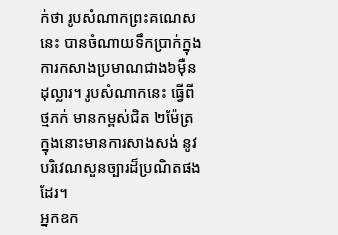ក់ថា រូបសំណាកព្រះគណេសនេះ បានចំណាយទឹកប្រាក់ក្នុងការកសាងប្រមាណជាង៦ម៉ឺនដុល្លារ។ រូបសំណាកនេះ ធ្វើពីថ្មភក់ មានកម្ពស់ជិត ២ម៉ែត្រ ក្នុងនោះមានការសាងសង់ នូវបរិវេណសួនច្បារដ៏ប្រណិតផងដែរ។
អ្នកឧក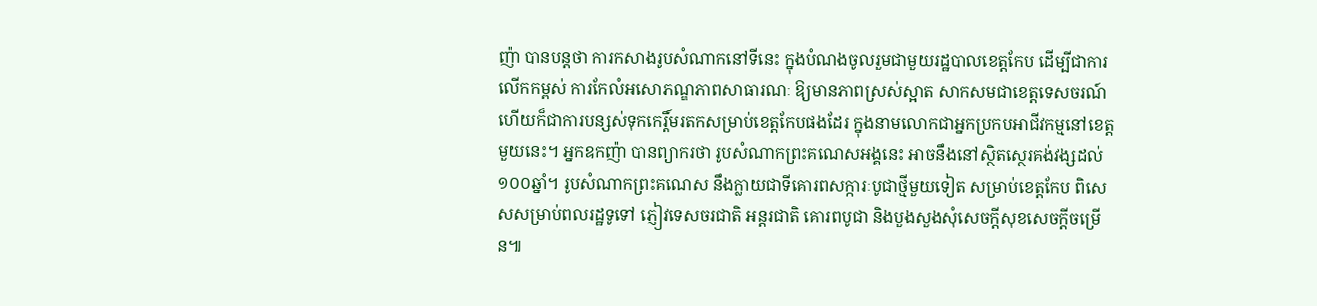ញ៉ា បានបន្តថា ការកសាងរូបសំណាកនៅទីនេះ ក្នុងបំណងចូលរួមជាមួយរដ្ឋបាលខេត្តកែប ដើម្បីជាការលើកកម្ពស់ ការកែលំអសោភណ្ឌភាពសាធារណៈ ឱ្យមានភាពស្រស់ស្អាត សាកសមជាខេត្តទេសចរណ៍ ហើយក៏ជាការបន្សស់ទុកកេរ្តិ៍មរតកសម្រាប់ខេត្តកែបផងដែរ ក្នុងនាមលោកជាអ្នកប្រកបអាជីវកម្មនៅខេត្តមួយនេះ។ អ្នកឧកញ៉ា បានព្យាករថា រូបសំណាកព្រះគណេសអង្គនេះ អាចនឹងនៅស្ថិតស្ថេរគង់វង្សដល់ ១០០ឆ្នាំ។ រូបសំណាកព្រះគណេស នឹងក្លាយជាទីគោរពសក្ការៈបូជាថ្មីមួយទៀត សម្រាប់ខេត្តកែប ពិសេសសម្រាប់ពលរដ្ឋទូទៅ ភ្ញៀវទេសចរជាតិ អន្តរជាតិ គោរពបូជា និងបួងសួងសុំសេចក្ដីសុខសេចក្ដីចម្រើន៕